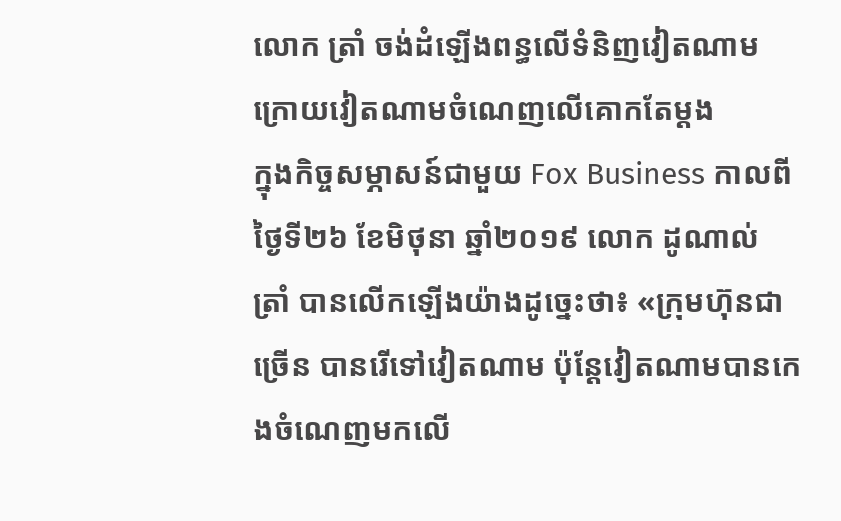លោក ត្រាំ ចង់ដំឡើងពន្ធលើទំនិញវៀតណាម ក្រោយវៀតណាមចំណេញលើគោកតែម្ដង
ក្នុងកិច្ចសម្ភាសន៍ជាមួយ Fox Business កាលពីថ្ងៃទី២៦ ខែមិថុនា ឆ្នាំ២០១៩ លោក ដូណាល់ ត្រាំ បានលើកឡើងយ៉ាងដូច្នេះថា៖ «ក្រុមហ៊ុនជាច្រើន បានរើទៅវៀតណាម ប៉ុន្តែវៀតណាមបានកេងចំណេញមកលើ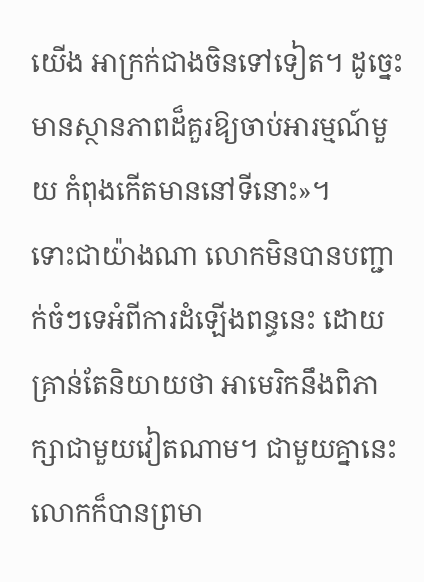យើង អាក្រក់ជាងចិនទៅទៀត។ ដូច្នេះ មានស្ថានភាពដ៏គួរឱ្យចាប់អារម្មណ៍មួយ កំពុងកើតមាននៅទីនោះ»។
ទោះជាយ៉ាងណា លោកមិនបានបញ្ជាក់ចំៗទេអំពីការដំឡើងពន្ធនេះ ដោយគ្រាន់តែនិយាយថា អាមេរិកនឹងពិភាក្សាជាមួយវៀតណាម។ ជាមួយគ្នានេះ លោកក៏បានព្រមា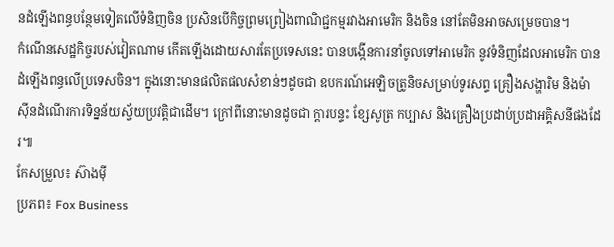នដំឡើងពន្ធបន្ថែមទៀតលើទំនិញចិន ប្រសិនបើកិច្ចព្រមព្រៀងពាណិជ្ជកម្មរវាងអាមេរិក និងចិន នៅតែមិនអាចសម្រេចបាន។
កំណើនសេដ្ឋកិច្ចរបស់វៀតណាម កើតឡើងដោយសារតែប្រទេសនេះ បានបង្កើនការនាំចូលទៅអាមេរិក នូវទំនិញដែលអាមេរិក បានដំឡើងពន្ធលើប្រទេសចិន។ ក្នុងនោះមានផលិតផលសំខាន់ៗដូចជា ឧបករណ៍អេឡិចត្រូនិចសម្រាប់ទូរសព្ទ គ្រឿងសង្ហារិម និងម៉ាស៊ីនដំណើរការទិន្នន័យស្វ័យប្រវត្តិជាដើម។ ក្រៅពីនោះមានដូចជា ក្តារបន្ទះ ខ្សែសូត្រ កប្បាស និងគ្រឿងប្រដាប់ប្រដាអគ្គិសនីផងដែរ៕
កែសម្រួល៖ ស៊ាងម៉ី
ប្រភព៖ Fox Business